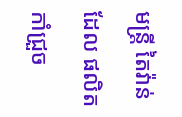មន្ត្រី តៃវ៉ាន់ ដែល ផលិត កាំជ្រួច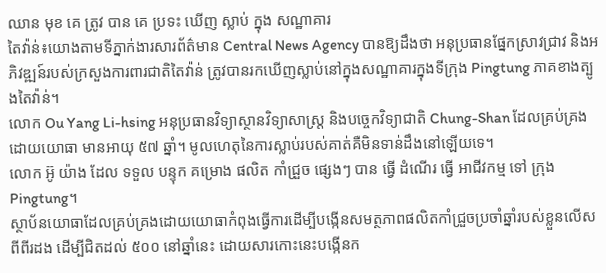ឈាន មុខ គេ ត្រូវ បាន គេ ប្រទះ ឃើញ ស្លាប់ ក្នុង សណ្ឋាគារ
តៃវ៉ាន់៖យោងតាមទីភ្នាក់ងារសារព័ត៌មាន Central News Agency បានឱ្យដឹងថា អនុប្រធានផ្នែកស្រាវជ្រាវ និងអភិវឌ្ឍន៍របស់ក្រសួងការពារជាតិតៃវ៉ាន់ ត្រូវបានរកឃើញស្លាប់នៅក្នុងសណ្ឋាគារក្នុងទីក្រុង Pingtung ភាគខាងត្បូងតៃវ៉ាន់។
លោក Ou Yang Li-hsing អនុប្រធានវិទ្យាស្ថានវិទ្យាសាស្ត្រ និងបច្ចេកវិទ្យាជាតិ Chung-Shan ដែលគ្រប់គ្រងដោយយោធា មានអាយុ ៥៧ ឆ្នាំ។ មូលហេតុនៃការស្លាប់របស់គាត់គឺមិនទាន់ដឹងនៅឡើយទេ។
លោក អ៊ូ យ៉ាង ដែល ទទួល បន្ទុក គម្រោង ផលិត កាំជ្រួច ផ្សេងៗ បាន ធ្វើ ដំណើរ ធ្វើ អាជីវកម្ម ទៅ ក្រុង Pingtung។
ស្ថាប័នយោធាដែលគ្រប់គ្រងដោយយោធាកំពុងធ្វើការដើម្បីបង្កើនសមត្ថភាពផលិតកាំជ្រួចប្រចាំឆ្នាំរបស់ខ្លួនលើសពីពីរដង ដើម្បីជិតដល់ ៥០០ នៅឆ្នាំនេះ ដោយសារកោះនេះបង្កើនក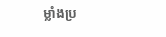ម្លាំងប្រ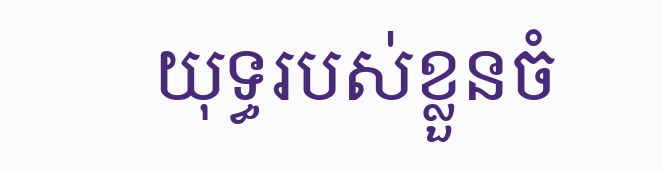យុទ្ធរបស់ខ្លួនចំ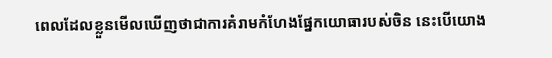ពេលដែលខ្លួនមើលឃើញថាជាការគំរាមកំហែងផ្នែកយោធារបស់ចិន នេះបើយោង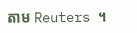តាម Reuters ។